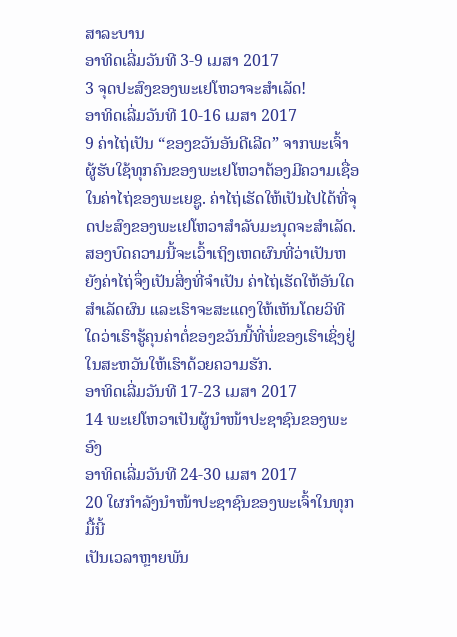ສາລະບານ
ອາທິດເລີ່ມວັນທີ 3-9 ເມສາ 2017
3 ຈຸດປະສົງຂອງພະເຢໂຫວາຈະສຳເລັດ!
ອາທິດເລີ່ມວັນທີ 10-16 ເມສາ 2017
9 ຄ່າໄຖ່ເປັນ “ຂອງຂວັນອັນດີເລີດ” ຈາກພະເຈົ້າ
ຜູ້ຮັບໃຊ້ທຸກຄົນຂອງພະເຢໂຫວາຕ້ອງມີຄວາມເຊື່ອໃນຄ່າໄຖ່ຂອງພະເຍຊູ. ຄ່າໄຖ່ເຮັດໃຫ້ເປັນໄປໄດ້ທີ່ຈຸດປະສົງຂອງພະເຢໂຫວາສຳລັບມະນຸດຈະສຳເລັດ. ສອງບົດຄວາມນີ້ຈະເວົ້າເຖິງເຫດຜົນທີ່ວ່າເປັນຫຍັງຄ່າໄຖ່ຈຶ່ງເປັນສິ່ງທີ່ຈຳເປັນ ຄ່າໄຖ່ເຮັດໃຫ້ອັນໃດສຳເລັດຜົນ ແລະເຮົາຈະສະແດງໃຫ້ເຫັນໂດຍວິທີໃດວ່າເຮົາຮູ້ຄຸນຄ່າຕໍ່ຂອງຂວັນນີ້ທີ່ພໍ່ຂອງເຮົາເຊິ່ງຢູ່ໃນສະຫວັນໃຫ້ເຮົາດ້ວຍຄວາມຮັກ.
ອາທິດເລີ່ມວັນທີ 17-23 ເມສາ 2017
14 ພະເຢໂຫວາເປັນຜູ້ນຳໜ້າປະຊາຊົນຂອງພະອົງ
ອາທິດເລີ່ມວັນທີ 24-30 ເມສາ 2017
20 ໃຜກຳລັງນຳໜ້າປະຊາຊົນຂອງພະເຈົ້າໃນທຸກມື້ນີ້
ເປັນເວລາຫຼາຍພັນ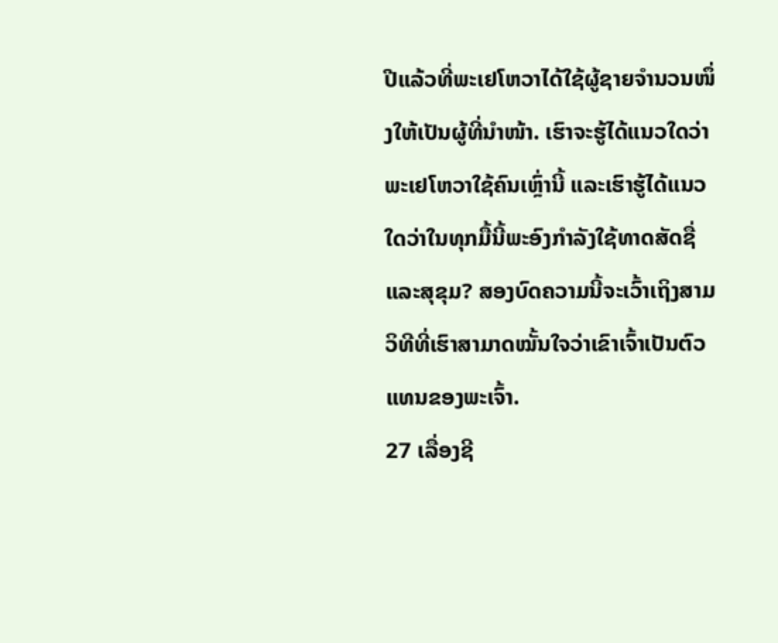ປີແລ້ວທີ່ພະເຢໂຫວາໄດ້ໃຊ້ຜູ້ຊາຍຈຳນວນໜຶ່ງໃຫ້ເປັນຜູ້ທີ່ນຳໜ້າ. ເຮົາຈະຮູ້ໄດ້ແນວໃດວ່າພະເຢໂຫວາໃຊ້ຄົນເຫຼົ່ານີ້ ແລະເຮົາຮູ້ໄດ້ແນວໃດວ່າໃນທຸກມື້ນີ້ພະອົງກຳລັງໃຊ້ທາດສັດຊື່ແລະສຸຂຸມ? ສອງບົດຄວາມນີ້ຈະເວົ້າເຖິງສາມວິທີທີ່ເຮົາສາມາດໝັ້ນໃຈວ່າເຂົາເຈົ້າເປັນຕົວແທນຂອງພະເຈົ້າ.
27 ເລື່ອງຊີ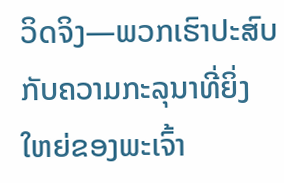ວິດຈິງ—ພວກເຮົາປະສົບກັບຄວາມກະລຸນາທີ່ຍິ່ງໃຫຍ່ຂອງພະເຈົ້າ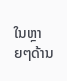ໃນຫຼາຍໆດ້ານ